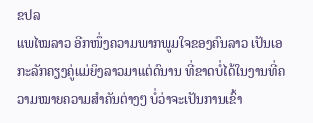ຂປລ
ແພໄໝລາວ ອີກໜຶ່ງຄວາມພາກພູມໃຈຂອງຄົນລາວ ເປັນເອກະລັກຄຽງຄູ່ແມ່ຍິງລາວມາແຕ່ດົນານ ທີ່ຂາດບໍ່ໄດ້ໃນງານທີ່ຄວາມໝາຍຄວາມສໍາຄັນຕ່າງໆ ບໍ່ວ່າຈະເປັນການເຂົ້າ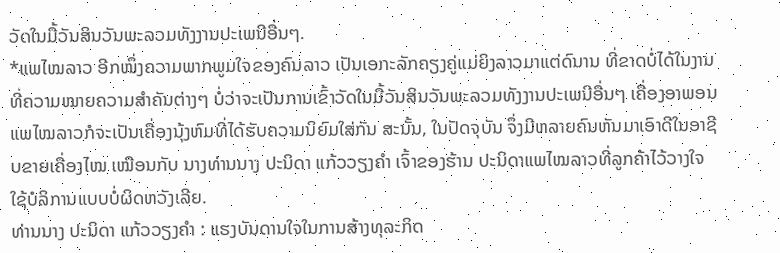ວັດໃນມື້ວັນສິນວັນພະລວມທັງງານປະເພນີອື່ນໆ.
*ແພໄໝລາວ ອີກໜຶ່ງຄວາມພາກພູມໃຈຂອງຄົນລາວ ເປັນເອກະລັກຄຽງຄູ່ແມ່ຍິງລາວມາແຕ່ດົນານ ທີ່ຂາດບໍ່ໄດ້ໃນງານທີ່ຄວາມໝາຍຄວາມສໍາຄັນຕ່າງໆ ບໍ່ວ່າຈະເປັນການເຂົ້າວັດໃນມື້ວັນສິນວັນພະລວມທັງງານປະເພນີອື່ນໆ ເຄື່ອງອາພອນແພໄໝລາວກໍຈະເປັນເຄື່ອງນຸ້ງຫົມທີ່ໄດ້ຮັບຄວາມນິຍົມໃສ່ກັນ ສະນັ້ນ, ໃນປັດຈຸບັນ ຈຶ່ງມີຫລາຍຄົນຫັນມາເອົາດີໃນອາຊີບຂາຍເຄື່ອງໄໝ ເໝືອນກັບ ນາງທ່ານນາງ ປະນິດາ ແກ້ວວຽງຄຳ ເຈົ້າຂອງຮ້ານ ປະນິດາແພໄໝລາວທີ່ລູກຄ້າໄວ້ວາງໃຈໃຊ້ບໍລິການແບບບໍ່ຜິດຫວັງເລີຍ.
ທ່ານນາງ ປະນິດາ ແກ້ວວຽງຄຳ : ແຮງບັນດານໃຈໃນການສ້າງທຸລະກິດ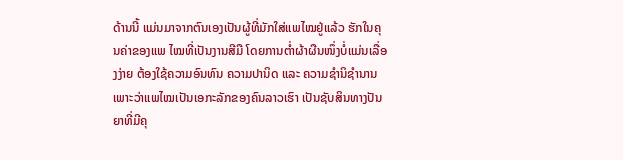ດ້ານນີ້ ແມ່ນມາຈາກຕົນເອງເປັນຜູ້ທີ່ມັກໃສ່ແພໄໝຢູ່ແລ້ວ ຮັກໃນຄຸນຄ່າຂອງແພ ໄໝທີ່ເປັນງານສີມື ໂດຍການຕໍ່າຜ້າຜືນໜຶ່ງບໍ່ແມ່ນເລື່ອງງ່າຍ ຕ້ອງໃຊ້ຄວາມອົນທົນ ຄວາມປານິດ ແລະ ຄວາມຊໍານິຊໍານານ ເພາະວ່າແພໄໝເປັນເອກະລັກຂອງຄົນລາວເຮົາ ເປັນຊັບສິນທາງປັນຍາທີ່ມີຄຸ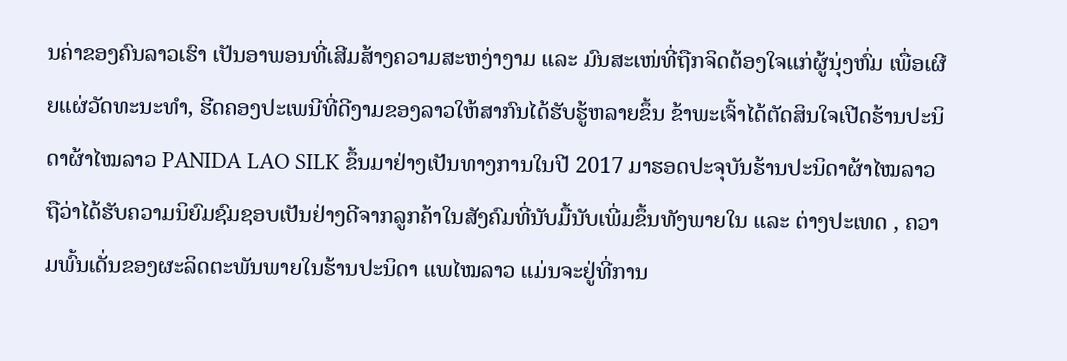ນຄ່າຂອງຄົນລາວເຮົາ ເປັນອາພອນທີ່ເສີມສ້າງຄວາມສະຫງ່າງາມ ແລະ ມົນສະເໜ່ທີ່ຖືກຈິດຕ້ອງໃຈແກ່ຜູ້ນຸ່ງຫົ່ມ ເພື່ອເຜີຍແຜ່ວັດທະນະທຳ, ຮີດຄອງປະເພນີທີ່ດີງາມຂອງລາວໃຫ້ສາກົນໄດ້ຮັບຮູ້ຫລາຍຂຶ້ນ ຂ້າພະເຈົ້າໄດ້ຕັດສິນໃຈເປີດຮ້ານປະນິດາຜ້າໄໝລາວ PANIDA LAO SILK ຂຶ້ນມາຢ່າງເປັນທາງການໃນປີ 2017 ມາຮອດປະຈຸບັນຮ້ານປະນິດາຜ້າໄໝລາວຖືວ່າໄດ້ຮັບຄວາມນິຍົມຊົມຊອບເປັນຢ່າງດີຈາກລູກຄ້າໃນສັງຄົມທີ່ນັບມື້ນັບເພີ່ມຂຶ້ນທັງພາຍໃນ ແລະ ຕ່າງປະເທດ , ຄວາມພົ້ນເດັ່ນຂອງຜະລິດຕະພັນພາຍໃນຮ້ານປະນິດາ ແພໄໝລາວ ແມ່ນຈະຢູ່ທີ່ການ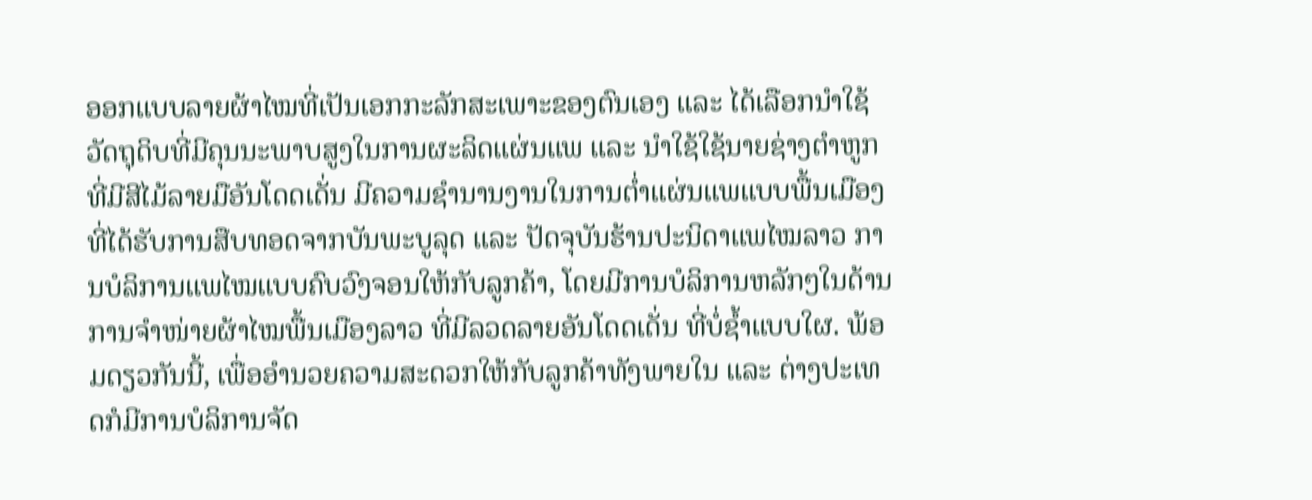ອອກແບບລາຍຜ້າໄໝທີ່ເປັນເອກກະລັກສະເພາະຂອງຕົນເອງ ແລະ ໄດ້ເລືອກນຳໃຊ້ວັດຖຸດິບທີ່ມີຄຸນນະພາບສູງໃນການຜະລິດແຜ່ນແພ ແລະ ນຳໃຊ້ໃຊ້ນາຍຊ່າງຕຳຫູກທີ່ມີສີໄມ້ລາຍມືອັນໂດດເດັ່ນ ມີຄວາມຊຳນານງານໃນການຕໍ່າແຜ່ນແພແບບພື້ນເມືອງ ທີ່ໄດ້ຮັບການສືບທອດຈາກບັນພະບູລຸດ ແລະ ປັດຈຸບັນຮ້ານປະນິດາແພໄໝລາວ ການບໍລິການແພໄໝແບບຄົບວົງຈອນໃຫ້ກັບລູກຄ້າ, ໂດຍມີການບໍລິການຫລັກໆໃນດ້ານການຈຳໜ່າຍຜ້າໄໝພື້ນເມືອງລາວ ທີ່ມີລວດລາຍອັນໂດດເດັ່ນ ທີ່ບໍ່ຊໍ້າແບບໃຜ. ພ້ອມດຽວກັນນີ້, ເພື່ອອຳນວຍຄວາມສະດວກໃຫ້ກັບລູກຄ້າທັງພາຍໃນ ແລະ ຕ່າງປະເທດກໍມີການບໍລິການຈັດ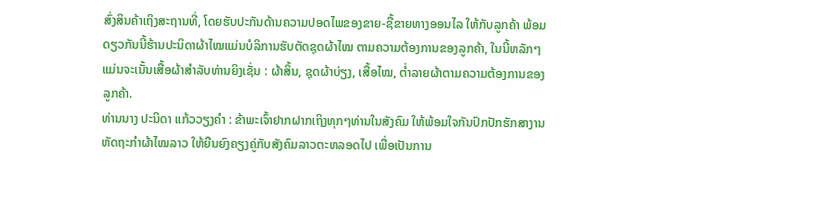ສົ່ງສິນຄ້າເຖິງສະຖານທີ່, ໂດຍຮັບປະກັນດ້ານຄວາມປອດໄພຂອງຂາຍ-ຊື້ຂາຍທາງອອນໄລ ໃຫ້ກັບລູກຄ້າ ພ້ອມດຽວກັນນີ້ຮ້ານປະນິດາຜ້າໄໝແມ່ນບໍລິການຮັບຕັດຊຸດຜ້າໄໝ ຕາມຄວາມຕ້ອງການຂອງລູກຄ້າ, ໃນນີ້ຫລັກໆແມ່ນຈະເນັ້ນເສື້ອຜ້າສຳລັບທ່ານຍິງເຊັ່ນ : ຜ້າສິ້ນ, ຊຸດຜ້າບ່ຽງ, ເສື້ອໄໝ, ຕໍ່າລາຍຜ້າຕາມຄວາມຕ້ອງການຂອງລູກຄ້າ.
ທ່ານນາງ ປະນິດາ ແກ້ວວຽງຄຳ : ຂ້າພະເຈົ້າຢາກຝາກເຖິງທຸກໆທ່ານໃນສັງຄົມ ໃຫ້ພ້ອມໃຈກັນປົກປັກຮັກສາງານຫັດຖະກຳຜ້າໄໝລາວ ໃຫ້ຍືນຍົງຄຽງຄູ່ກັບສັງຄົມລາວຕະຫລອດໄປ ເພື່ອເປັນການ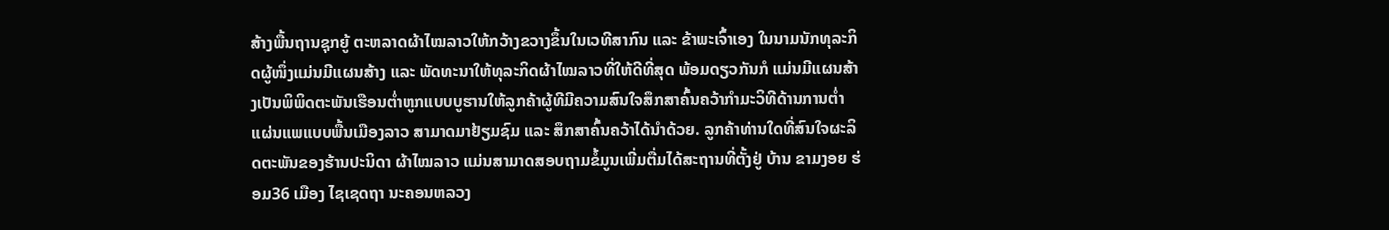ສ້າງພື້ນຖານຊຸກຍູ້ ຕະຫລາດຜ້າໄໝລາວໃຫ້ກວ້າງຂວາງຂຶ້ນໃນເວທີສາກົນ ແລະ ຂ້າພະເຈົ້າເອງ ໃນນາມນັກທຸລະກິດຜູ້ໜຶ່ງແມ່ນມີແຜນສ້າງ ແລະ ພັດທະນາໃຫ້ທຸລະກິດຜ້າໄໝລາວທີ່ໃຫ້ດີທີ່ສຸດ ພ້ອມດຽວກັນກໍ ແມ່ນມີແຜນສ້າງເປັນພິພິດຕະພັນເຮືອນຕໍ່າຫູກແບບບູຮານໃຫ້ລູກຄ້າຜູ້ທີມີຄວາມສົນໃຈສຶກສາຄົ້ນຄວ້າກຳມະວິທີດ້ານການຕໍ່າແຜ່ນແພແບບພື້ນເມືອງລາວ ສາມາດມາຢ້ຽມຊົມ ແລະ ສຶກສາຄົ້ນຄວ້າໄດ້ນຳດ້ວຍ. ລູກຄ້າທ່ານໃດທີ່ສົນໃຈຜະລິດຕະພັນຂອງຮ້ານປະນິດາ ຜ້າໄໝລາວ ແມ່ນສາມາດສອບຖາມຂໍ້ມູນເພີ່ມຕື່ມໄດ້ສະຖານທີ່ຕັ້ງຢູ່ ບ້ານ ຂາມງອຍ ຮ່ອມ36 ເມືອງ ໄຊເຊດຖາ ນະຄອນຫລວງ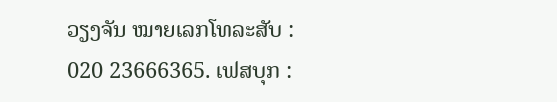ວຽງຈັນ ໝາຍເລກໂທລະສັບ : 020 23666365. ເຟສບຸກ :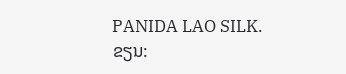PANIDA LAO SILK.
ຂຽນ: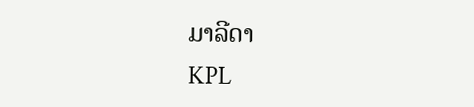ມາລີດາ
KPL